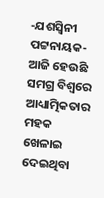-ଯଶସ୍ବିନୀ ପଟ୍ଟନାୟକ-
ଆଜି ହେଉଛି ସମଗ୍ର ବିଶ୍ୱରେ ଆଧ୍ୟାତ୍ମିକତାର ମହକ ଖେଳାଇ ଦେଇଥିବା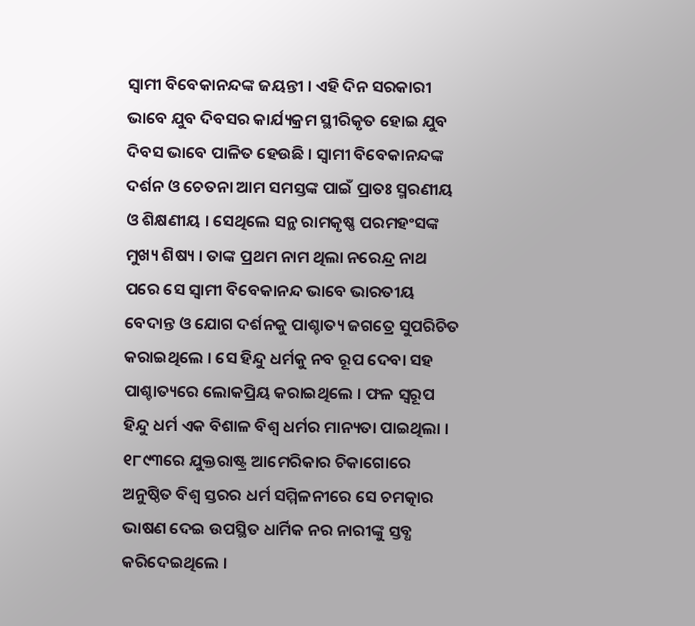ସ୍ୱାମୀ ବିବେକାନନ୍ଦଙ୍କ ଜୟନ୍ତୀ । ଏହି ଦିନ ସରକାରୀ ଭାବେ ଯୁବ ଦିବସର କାର୍ଯ୍ୟକ୍ରମ ସ୍ଥୀରିକୃତ ହୋଇ ଯୁବ ଦିବସ ଭାବେ ପାଳିତ ହେଉଛି । ସ୍ୱାମୀ ବିବେକାନନ୍ଦଙ୍କ ଦର୍ଶନ ଓ ଚେତନା ଆମ ସମସ୍ତଙ୍କ ପାଇଁ ପ୍ରାତଃ ସ୍ମରଣୀୟ ଓ ଶିକ୍ଷଣୀୟ । ସେଥିଲେ ସନ୍ଥ ରାମକୃଷ୍ଣ ପରମହଂସଙ୍କ ମୁଖ୍ୟ ଶିଷ୍ୟ । ତାଙ୍କ ପ୍ରଥମ ନାମ ଥିଲା ନରେନ୍ଦ୍ର ନାଥ ପରେ ସେ ସ୍ୱାମୀ ବିବେକାନନ୍ଦ ଭାବେ ଭାରତୀୟ ବେଦାନ୍ତ ଓ ଯୋଗ ଦର୍ଶନକୁ ପାଶ୍ଚାତ୍ୟ ଜଗତ୍ରେ ସୁପରିଚିତ କରାଇଥିଲେ । ସେ ହିନ୍ଦୁ ଧର୍ମକୁ ନବ ରୂପ ଦେବା ସହ ପାଶ୍ଚାତ୍ୟରେ ଲୋକପ୍ରିୟ କରାଇଥିଲେ । ଫଳ ସ୍ୱରୂପ ହିନ୍ଦୁ ଧର୍ମ ଏକ ବିଶାଳ ବିଶ୍ୱ ଧର୍ମର ମାନ୍ୟତା ପାଇଥିଲା । ୧୮୯୩ରେ ଯୁକ୍ତରାଷ୍ଟ୍ର ଆମେରିକାର ଚିକାଗୋରେ ଅନୁଷ୍ଠିତ ବିଶ୍ୱ ସ୍ତରର ଧର୍ମ ସମ୍ମିଳନୀରେ ସେ ଚମତ୍କାର ଭାଷଣ ଦେଇ ଉପସ୍ଥିତ ଧାର୍ମିକ ନର ନାରୀଙ୍କୁ ସ୍ତବ୍ଧ କରିଦେଇଥିଲେ ।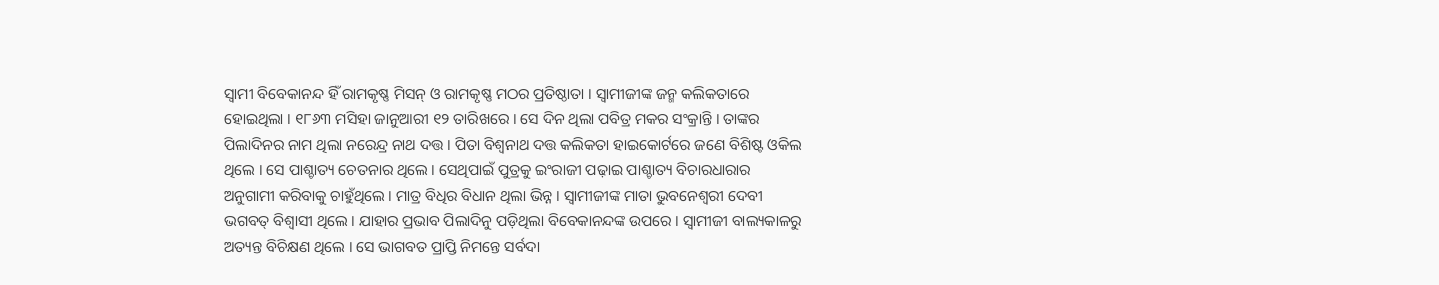ସ୍ୱାମୀ ବିବେକାନନ୍ଦ ହିଁ ରାମକୃଷ୍ଣ ମିସନ୍ ଓ ରାମକୃଷ୍ଣ ମଠର ପ୍ରତିଷ୍ଠାତା । ସ୍ୱାମୀଜୀଙ୍କ ଜନ୍ମ କଲିକତାରେ ହୋଇଥିଲା । ୧୮୬୩ ମସିହା ଜାନୁଆରୀ ୧୨ ତାରିଖରେ । ସେ ଦିନ ଥିଲା ପବିତ୍ର ମକର ସଂକ୍ରାନ୍ତି । ତାଙ୍କର ପିଲାଦିନର ନାମ ଥିଲା ନରେନ୍ଦ୍ର ନାଥ ଦତ୍ତ । ପିତା ବିଶ୍ୱନାଥ ଦତ୍ତ କଲିକତା ହାଇକୋର୍ଟରେ ଜଣେ ବିଶିଷ୍ଟ ଓକିଲ ଥିଲେ । ସେ ପାଶ୍ଚାତ୍ୟ ଚେତନାର ଥିଲେ । ସେଥିପାଇଁ ପୁତ୍ରକୁ ଇଂରାଜୀ ପଢ଼ାଇ ପାଶ୍ଚାତ୍ୟ ବିଚାରଧାରାର ଅନୁଗାମୀ କରିବାକୁ ଚାହୁଁଥିଲେ । ମାତ୍ର ବିଧିର ବିଧାନ ଥିଲା ଭିନ୍ନ । ସ୍ୱାମୀଜୀଙ୍କ ମାତା ଭୁବନେଶ୍ୱରୀ ଦେବୀ ଭଗବତ୍ ବିଶ୍ୱାସୀ ଥିଲେ । ଯାହାର ପ୍ରଭାବ ପିଲାଦିନୁ ପଡ଼ିଥିଲା ବିବେକାନନ୍ଦଙ୍କ ଉପରେ । ସ୍ୱାମୀଜୀ ବାଲ୍ୟକାଳରୁ ଅତ୍ୟନ୍ତ ବିଚିକ୍ଷଣ ଥିଲେ । ସେ ଭାଗବତ ପ୍ରାପ୍ତି ନିମନ୍ତେ ସର୍ବଦା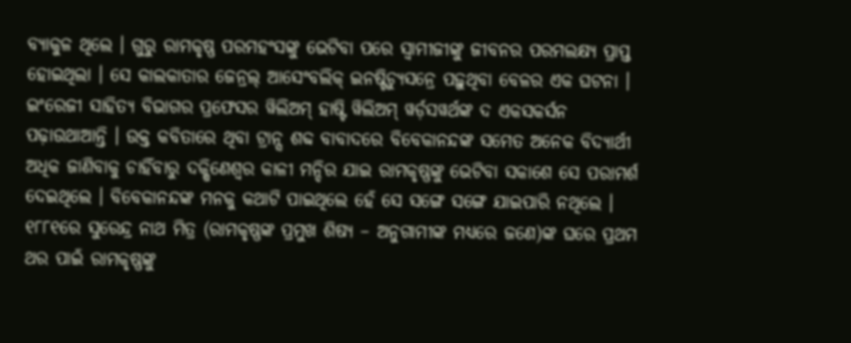ବ୍ୟାକୁଳ ଥିଲେ । ଗୁରୁ ରାମକୃଷ୍ଣ ପରମହଂସଙ୍କୁ ଭେଟିବା ପରେ ସ୍ୱାମୀଜୀଙ୍କୁ ଜୀବନର ପରମଲକ୍ଷ୍ୟ ପ୍ରାପ୍ତ ହୋଇଥିଲା । ସେ କାଲକାତାର ଜେନ୍ରଲ୍ ଆସେଂବଲିକ୍ ଇନଷ୍ଟିଚ୍ୟୁସନ୍ରେ ପଢ଼ୁଥିବା ବେଳର ଏକ ଘଟନା । ଇଂରେଜୀ ସାହିତ୍ୟ ବିଭାଗର ପ୍ରଫେସର ୱିଲିଅମ୍ ହାଷ୍ଟି ୱିଲିଅମ୍ ୱର୍ଡ଼ସୱର୍ଥଙ୍କ ଦ ଏକସକର୍ସନ ପଢ଼ାଉଥାଆନ୍ତି । ଉକ୍ତ କବିତାରେ ଥିବା ଟ୍ରାନ୍ସ ଶବ୍ଦ ବାବାଦରେ ବିବେକାନନ୍ଦଙ୍କ ସମେତ ଅନେକ ବିଦ୍ୟାର୍ଥୀ ଅଧିକ ଜାଣିବାକୁ ଚାହିଁବାରୁ ଦକ୍ଷିଣେଶ୍ୱର କାଳୀ ମନ୍ଦିର ଯାଇ ରାମକୃଷ୍ଣଙ୍କୁ ଭେଟିବା ସକାଶେ ସେ ପରାମର୍ଶ ଦେଇଥିଲେ । ବିବେକାନନ୍ଦଙ୍କ ମନକୁ କଥାଟି ପାଇଥିଲେ ହେଁ ସେ ସଙ୍ଗେ ସଙ୍ଗେ ଯାଇପାରି ନଥିଲେ । ୧୮୮୧ରେ ସୁରେନ୍ଦ୍ର ନାଥ ମିତ୍ର (ରାମକୃଷ୍ଣଙ୍କ ପ୍ରମୁଖ ଶିଷ୍ୟ – ଅନୁଗାମୀଙ୍କ ମଧ୍ୟରେ ଜଣେ)ଙ୍କ ଘରେ ପ୍ରଥମ ଥର ପାଇଁ ରାମକୃଷ୍ଣଙ୍କୁ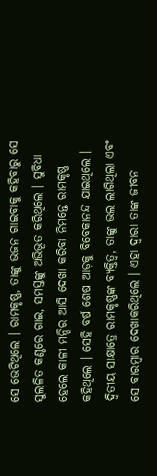ସେ ଭେଟିଥିଲେ । ରାମକୃଷ୍ଣ, ତାଙ୍କୁ ଭଜନ ଗାଇବାକୁ କହିବାରୁ ସେ ସୁଲଳିତ କଣ୍ଠରେ ଗାଇ, ସମସ୍ତଙ୍କୁ ଅଭିଭୂତ କରିଥିଲେ । ସୁବିଧା ହେଲେ କାଳୀ ମନ୍ଦିର ଆସି ଦେଖା କରିବା ନିମନ୍ତେ ରାମକୃଷ୍ଣ କହିଥିଲେ । ସେହି ବର୍ଷ ଶେଷ ଆଡ଼କୁ ବିବେକାନନ୍ଦ ଯାଇଥିଲେ । ଦ୍ୱିତୀୟ ସାକ୍ଷାତ୍ରେ ରାମକୃଷ୍ଣଙ୍କ ବ୍ୟକ୍ତିତ୍ୱ, ତାଙ୍କୁ ଭଲ ଲାଗିଥିଲା ଏବଂ ସେ ବାରମ୍ବାର ଦେଖାକରିଥିଲେ । ଏହା ଦ୍ୱାରା ତାଙ୍କ ଜୀବନ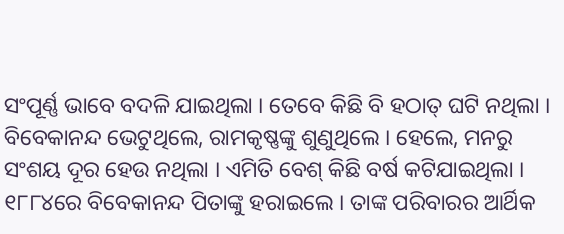ସଂପୂର୍ଣ୍ଣ ଭାବେ ବଦଳି ଯାଇଥିଲା । ତେବେ କିଛି ବି ହଠାତ୍ ଘଟି ନଥିଲା । ବିବେକାନନ୍ଦ ଭେଟୁଥିଲେ, ରାମକୃଷ୍ଣଙ୍କୁ ଶୁଣୁଥିଲେ । ହେଲେ, ମନରୁ ସଂଶୟ ଦୂର ହେଉ ନଥିଲା । ଏମିତି ବେଶ୍ କିଛି ବର୍ଷ କଟିଯାଇଥିଲା । ୧୮୮୪ରେ ବିବେକାନନ୍ଦ ପିତାଙ୍କୁ ହରାଇଲେ । ତାଙ୍କ ପରିବାରର ଆର୍ଥିକ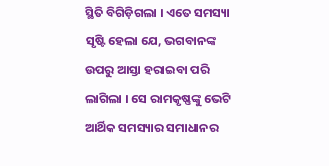ସ୍ଥିତି ବିଗିଡ଼ିଗଲା । ଏତେ ସମସ୍ୟା ସୃଷ୍ଟି ହେଲା ଯେ, ଭଗବାନଙ୍କ ଉପରୁ ଆସ୍ତା ହରାଇବା ପରି ଲାଗିଲା । ସେ ରାମକୃଷ୍ଣଙ୍କୁ ଭେଟି ଆର୍ଥିକ ସମସ୍ୟାର ସମାଧାନର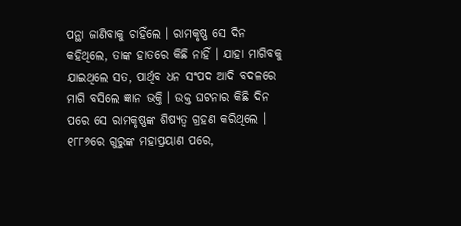ପନ୍ଥା ଜାଣିବାକୁ ଚାହିଁଲେ । ରାମକୃଷ୍ଣ ସେ ଦିନ କହିଥିଲେ, ତାଙ୍କ ହାତରେ କିଛି ନାହିଁ । ଯାହା ମାଗିବକୁ ଯାଇଥିଲେ ସତ, ପାର୍ଥିବ ଧନ ସଂପଦ ଆଦି ବଦଳରେ ମାଗି ବସିଲେ ଜ୍ଞାନ ଭକ୍ତି । ଉକ୍ତ ଘଟନାର କିଛି ଦିନ ପରେ ସେ ରାମକୃଷ୍ଣଙ୍କ ଶିଷ୍ୟତ୍ୱ ଗ୍ରହଣ କରିଥିଲେ । ୧୮୮୬ରେ ଗୁରୁଙ୍କ ମହାପ୍ରୟାଣ ପରେ,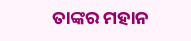ତାଙ୍କର ମହାନ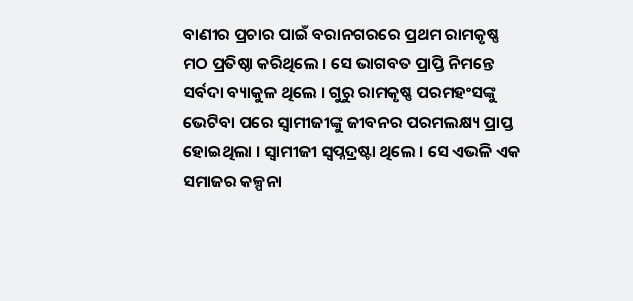ବାଣୀର ପ୍ରଚାର ପାଇଁ ବରାନଗରରେ ପ୍ରଥମ ରାମକୃଷ୍ଣ ମଠ ପ୍ରତିଷ୍ଠା କରିଥିଲେ । ସେ ଭାଗବତ ପ୍ରାପ୍ତି ନିମନ୍ତେ ସର୍ବଦା ବ୍ୟାକୁଳ ଥିଲେ । ଗୁରୁ ରାମକୃଷ୍ଣ ପରମହଂସଙ୍କୁ ଭେଟିବା ପରେ ସ୍ୱାମୀଜୀଙ୍କୁ ଜୀବନର ପରମଲକ୍ଷ୍ୟ ପ୍ରାପ୍ତ ହୋଇଥିଲା । ସ୍ୱାମୀଜୀ ସ୍ୱପ୍ନଦ୍ରଷ୍ଟା ଥିଲେ । ସେ ଏଭଳି ଏକ ସମାଜର କଳ୍ପନା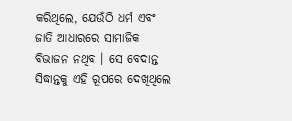କରିଥିଲେ, ଯେଉଁଠି ଧର୍ମ ଏବଂ ଜାତି ଆଧାରରେ ସାମାଜିକ ବିଭାଜନ ନଥିବ । ସେ ବେଦାନ୍ତ ସିଦ୍ଧାନ୍ତକୁ ଏହି ରୂପରେ ଦେଖିଥିଲେ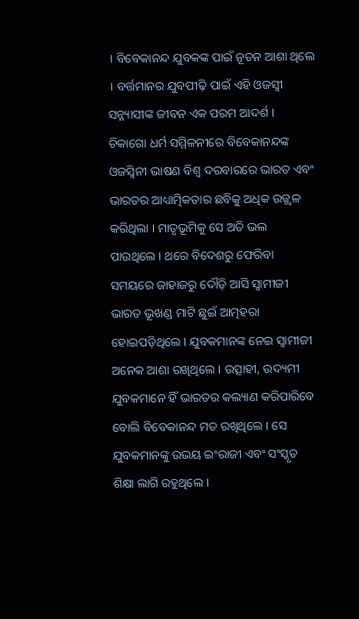। ବିବେକାନନ୍ଦ ଯୁବକଙ୍କ ପାଇଁ ନୂତନ ଆଶା ଥିଲେ । ବର୍ତ୍ତମାନର ଯୁବପୀଢ଼ି ପାଇଁ ଏହି ଓଜସ୍ୱୀ ସନ୍ନ୍ୟାସୀଙ୍କ ଜୀବନ ଏକ ପରମ ଆଦର୍ଶ । ଚିକାଗୋ ଧର୍ମ ସମ୍ମିଳନୀରେ ବିବେକାନନ୍ଦଙ୍କ ଓଜସ୍ୱିନୀ ଭାଷଣ ବିଶ୍ୱ ଦରବାରରେ ଭାରତ ଏବଂ ଭାରତର ଆଧ୍ୟାତ୍ମିକତାର ଛବିକୁ ଅଧିକ ଉଜ୍ଜ୍ୱଳ କରିଥିଲା । ମାତୃଭୂମିକୁ ସେ ଅତି ଭଲ ପାଉଥିଲେ । ଥରେ ବିଦେଶରୁ ଫେରିବା ସମୟରେ ଜାହାଜରୁ ଦୌଡ଼ି ଆସି ସ୍ୱାମୀଜୀ ଭାରତ ଭୂଖଣ୍ଡ ମାଟି ଛୁଇଁ ଆତ୍ମହରା ହୋଇପଡ଼ିଥିଲେ । ଯୁବକମାନଙ୍କ ନେଇ ସ୍ୱାମୀଜୀ ଅନେକ ଆଶା ରଖିଥିଲେ । ଉତ୍ସାହୀ, ଉଦ୍ୟମୀ ଯୁବକମାନେ ହିଁ ଭାରତର କଲ୍ୟାଣ କରିପାରିବେ ବୋଲି ବିବେକାନନ୍ଦ ମତ ରଖିଥିଲେ । ସେ ଯୁବକମାନଙ୍କୁ ଉଭୟ ଇଂରାଜୀ ଏବଂ ସଂସ୍କୃତ ଶିକ୍ଷା ଲାଗି ରହୁଥିଲେ ।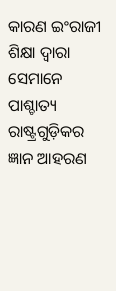କାରଣ ଇଂରାଜୀ ଶିକ୍ଷା ଦ୍ୱାରା ସେମାନେ ପାଶ୍ଚାତ୍ୟ ରାଷ୍ଟ୍ରଗୁଡ଼ିକର ଜ୍ଞାନ ଆହରଣ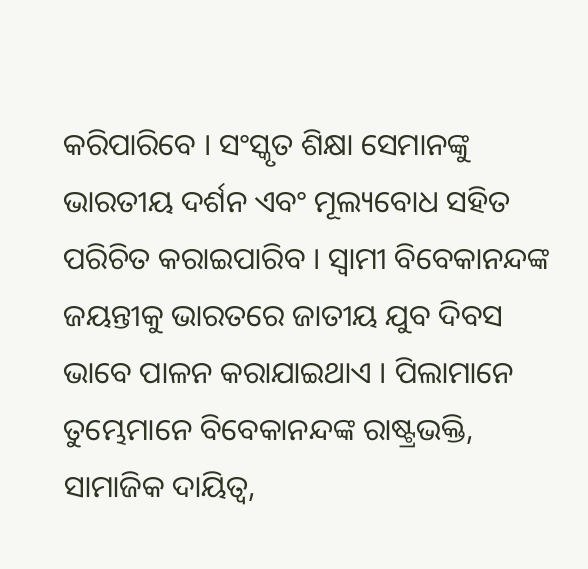କରିପାରିବେ । ସଂସ୍କୃତ ଶିକ୍ଷା ସେମାନଙ୍କୁ ଭାରତୀୟ ଦର୍ଶନ ଏବଂ ମୂଲ୍ୟବୋଧ ସହିତ ପରିଚିତ କରାଇପାରିବ । ସ୍ୱାମୀ ବିବେକାନନ୍ଦଙ୍କ ଜୟନ୍ତୀକୁ ଭାରତରେ ଜାତୀୟ ଯୁବ ଦିବସ ଭାବେ ପାଳନ କରାଯାଇଥାଏ । ପିଲାମାନେ ତୁମ୍ଭେମାନେ ବିବେକାନନ୍ଦଙ୍କ ରାଷ୍ଟ୍ରଭକ୍ତି, ସାମାଜିକ ଦାୟିତ୍ୱ,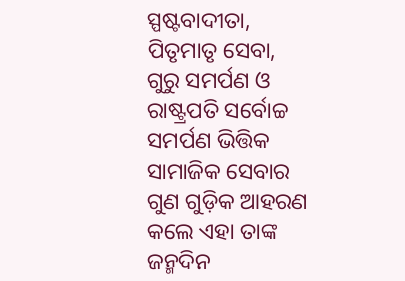ସ୍ପଷ୍ଟବାଦୀତା, ପିତୃମାତୃ ସେବା, ଗୁରୁ ସମର୍ପଣ ଓ ରାଷ୍ଟ୍ରପତି ସର୍ବୋଚ୍ଚ ସମର୍ପଣ ଭିତ୍ତିକ ସାମାଜିକ ସେବାର ଗୁଣ ଗୁଡ଼ିକ ଆହରଣ କଲେ ଏହା ତାଙ୍କ ଜନ୍ମଦିନ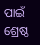ପାଇଁ ଶ୍ରେଷ୍ଠ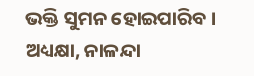ଭକ୍ତି ସୁମନ ହୋଇପାରିବ ।
ଅଧ୍ୟକ୍ଷା, ନାଳନ୍ଦା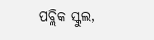ପବ୍ଲିକ ସ୍କୁଲ,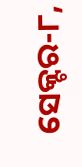ସେକ୍ଟର-୮,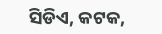ସିଡିଏ, କଟକ,